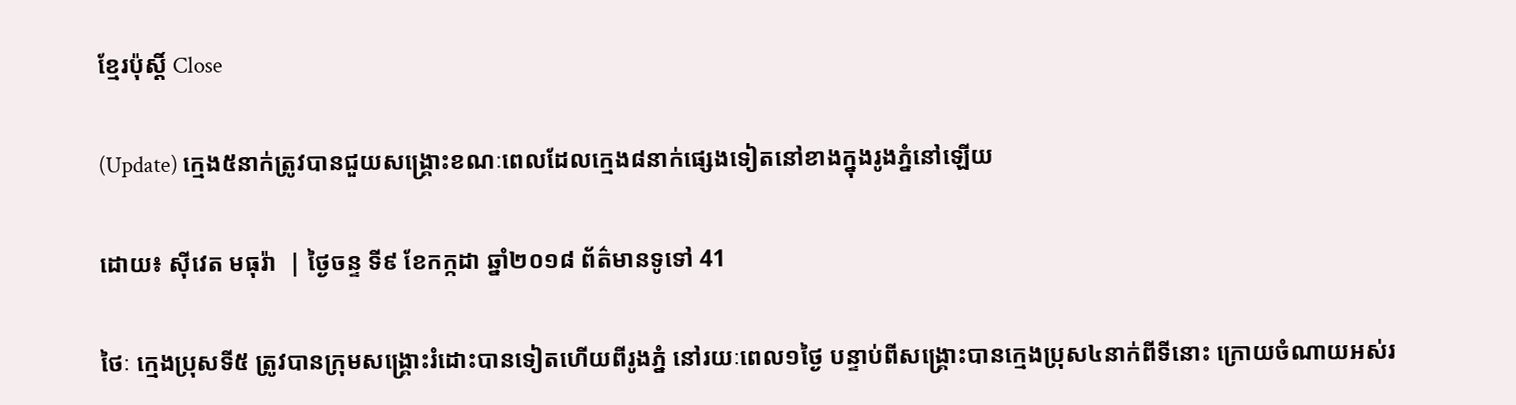ខ្មែរប៉ុស្ដិ៍ Close

(Update) ក្មេង៥នាក់ត្រូវបានជួយសង្គ្រោះខណៈពេលដែលក្មេង៨នាក់ផ្សេងទៀតនៅខាងក្នុងរូងភ្នំនៅឡើយ

ដោយ៖ ស៊ីវេត មធុរ៉ា  | ថ្ងៃចន្ទ ទី៩ ខែកក្កដា ឆ្នាំ២០១៨ ព័ត៌មានទូទៅ 41

ថៃៈ ក្មេងប្រុសទី៥ ត្រូវបានក្រុមសង្គ្រោះរំដោះបានទៀតហើយពីរូងភ្នំ នៅរយៈពេល១ថ្ងៃ បន្ទាប់ពីសង្រ្គោះបានក្មេងប្រុស៤នាក់ពីទីនោះ ក្រោយចំណាយអស់រ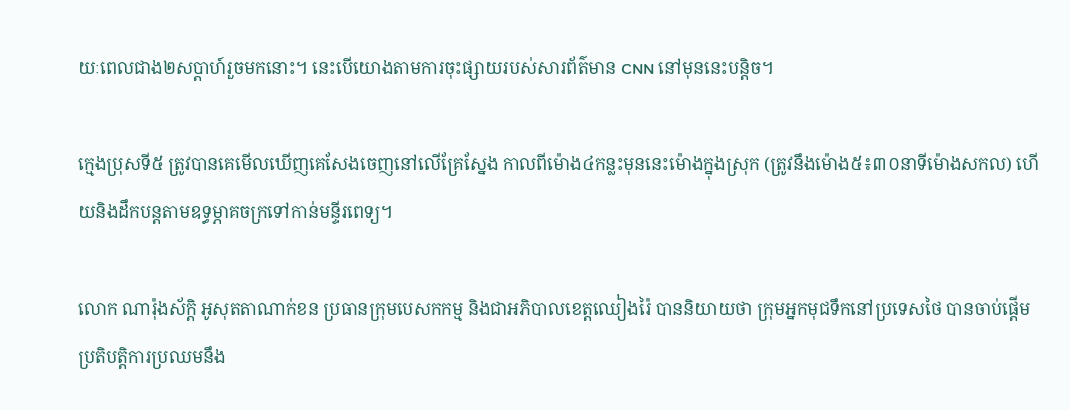យៈពេលជាង២សប្តាហ៍រួចមកនោះ។ នេះបើយោងតាមការចុះផ្សាយរបស់សារព័ត៌មាន CNN នៅមុននេះបន្តិច។

ក្មេងប្រុសទី៥ ត្រូវបានគេមើលឃើញគេសែងចេញនៅលើគ្រែស្នែង កាលពីម៉ោង៤កន្លះមុននេះម៉ោងក្នុងស្រុក (ត្រូវនឹងម៉ោង៥៖៣០នាទីម៉ោងសកល) ហើយនិងដឹកបន្តតាមឧទ្ធម្ភាគចក្រទៅកាន់មន្ទីរពេទ្យ។

លោក ណារ៉ុងស័ក្តិ អូសុតតាណាក់ខន ប្រធានក្រុមបេសកកម្ម និងជាអភិបាលខេត្តឈៀងរ៉ៃ បាននិយាយថា ក្រុមអ្នកមុជទឹកនៅប្រទេសថៃ បានចាប់ផ្តើមប្រតិបត្តិការប្រឈមនឹង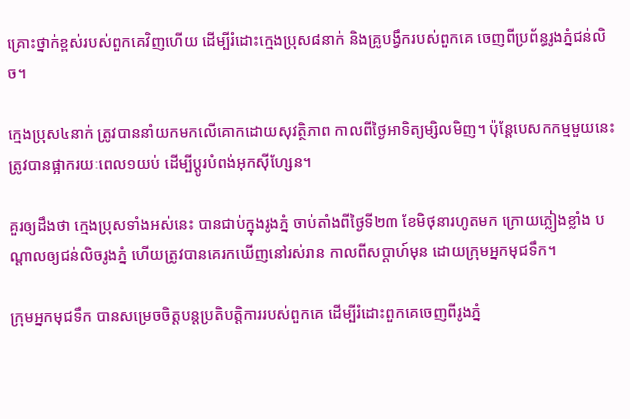គ្រោះថ្នាក់ខ្ពស់របស់ពួកគេវិញហើយ ដើម្បីរំដោះក្មេងប្រុស៨នាក់ និងគ្រូបង្វឹករបស់ពួកគេ ចេញពីប្រព័ន្ធរូងភ្នំជន់លិច។

ក្មេងប្រុស៤នាក់ ត្រូវបាននាំយកមកលើគោកដោយសុវត្ថិភាព កាលពីថ្ងៃអាទិត្យម្សិលមិញ។ ប៉ុន្តែបេសកកម្មមួយនេះ ត្រូវបានផ្អាករយៈពេល១យប់ ដើម្បីប្តូរបំពង់អុកស៊ីហ្សែន។

គួរឲ្យដឹងថា ក្មេងប្រុសទាំងអស់នេះ បានជាប់ក្នុងរូងភ្នំ ចាប់តាំងពីថ្ងៃទី២៣ ខែមិថុនារហូតមក ក្រោយភ្លៀងខ្លាំង បណ្តាលឲ្យជន់លិចរូងភ្នំ ហើយត្រូវបានគេរកឃើញនៅរស់រាន កាលពីសប្តាហ៍មុន ដោយក្រុមអ្នកមុជទឹក។

ក្រុមអ្នកមុជទឹក បានសម្រេចចិត្តបន្តប្រតិបត្តិការរបស់ពួកគេ ដើម្បីរំដោះពួកគេចេញពីរូងភ្នំ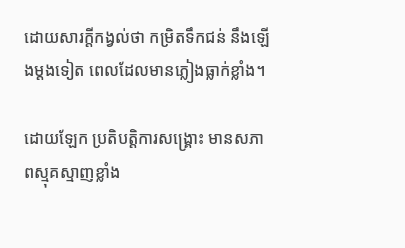ដោយសារក្តីកង្វល់ថា កម្រិតទឹកជន់ នឹងឡើងម្តងទៀត ពេលដែលមានភ្លៀងធ្លាក់ខ្លាំង។

ដោយឡែក ប្រតិបត្តិការសង្រ្គោះ មានសភាពស្មុគស្មាញខ្លាំង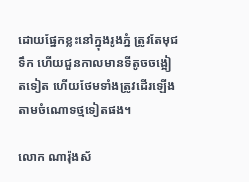ដោយផ្នែកខ្លះនៅក្នុងរូងភ្នំ ត្រូវតែមុជទឹក ហើយជួនកាលមានទីតូចចង្អៀតទៀត ហើយថែមទាំងត្រូវដើរឡើងតាមចំណោទថ្មទៀតផង។

លោក ណារ៉ុងស័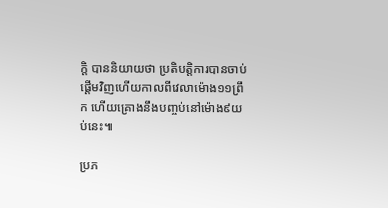ក្តិ បាននិយាយថា ប្រតិបត្តិការបានចាប់ផ្តើមវិញហើយកាលពីវេលាម៉ោង១១ព្រឹក ហើយគ្រោងនឹងបញ្ចប់នៅម៉ោង៩យប់នេះ៕

ប្រភ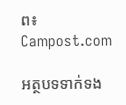ព៖ Campost.com

អត្ថបទទាក់ទង